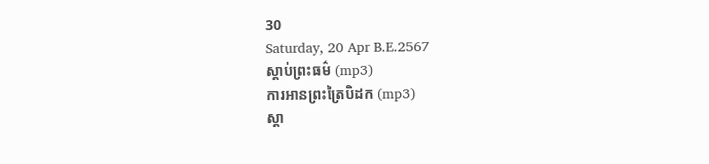30
Saturday, 20 Apr B.E.2567
ស្តាប់ព្រះធម៌ (mp3)
ការអានព្រះត្រៃបិដក (mp3)
ស្តា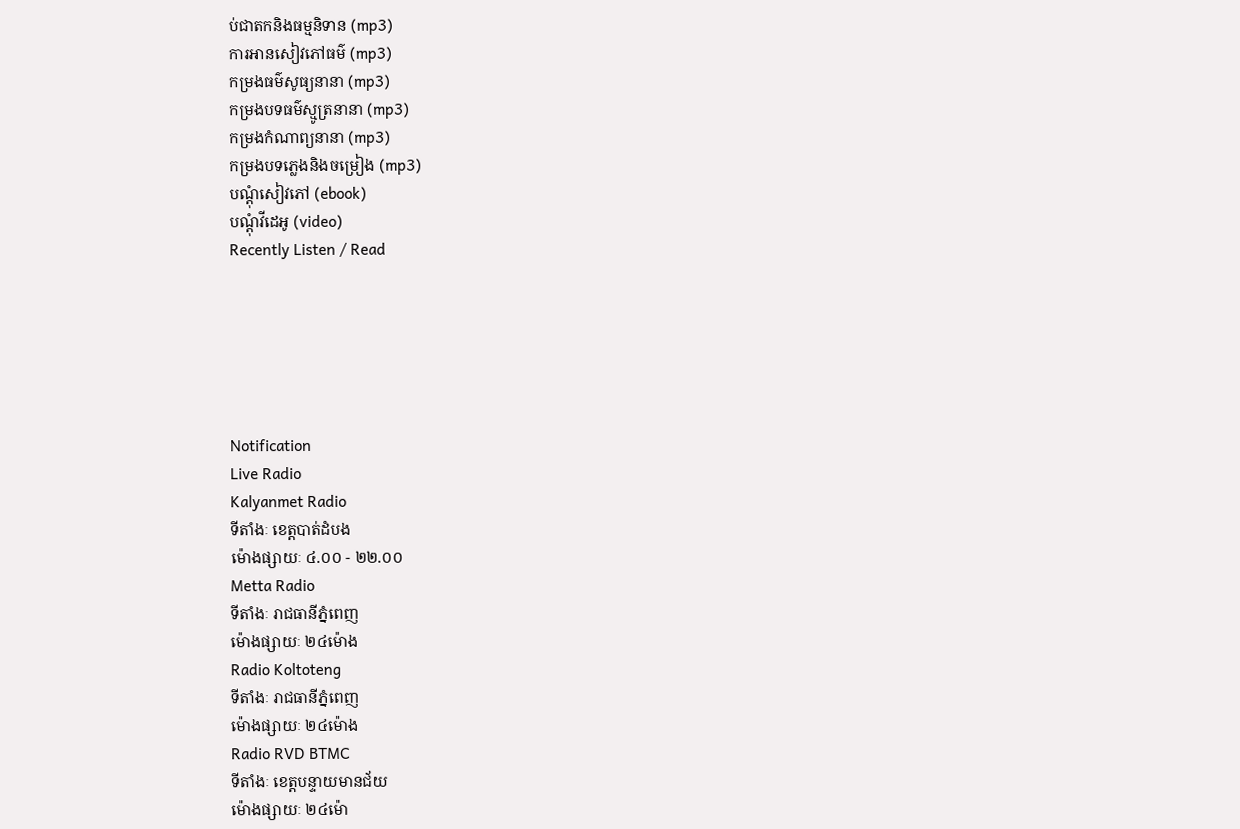ប់ជាតកនិងធម្មនិទាន (mp3)
ការអានសៀវភៅធម៌ (mp3)
កម្រងធម៌សូធ្យនានា (mp3)
កម្រងបទធម៌ស្មូត្រនានា (mp3)
កម្រងកំណាព្យនានា (mp3)
កម្រងបទភ្លេងនិងចម្រៀង (mp3)
បណ្តុំសៀវភៅ (ebook)
បណ្តុំវីដេអូ (video)
Recently Listen / Read






Notification
Live Radio
Kalyanmet Radio
ទីតាំងៈ ខេត្តបាត់ដំបង
ម៉ោងផ្សាយៈ ៤.០០ - ២២.០០
Metta Radio
ទីតាំងៈ រាជធានីភ្នំពេញ
ម៉ោងផ្សាយៈ ២៤ម៉ោង
Radio Koltoteng
ទីតាំងៈ រាជធានីភ្នំពេញ
ម៉ោងផ្សាយៈ ២៤ម៉ោង
Radio RVD BTMC
ទីតាំងៈ ខេត្តបន្ទាយមានជ័យ
ម៉ោងផ្សាយៈ ២៤ម៉ោ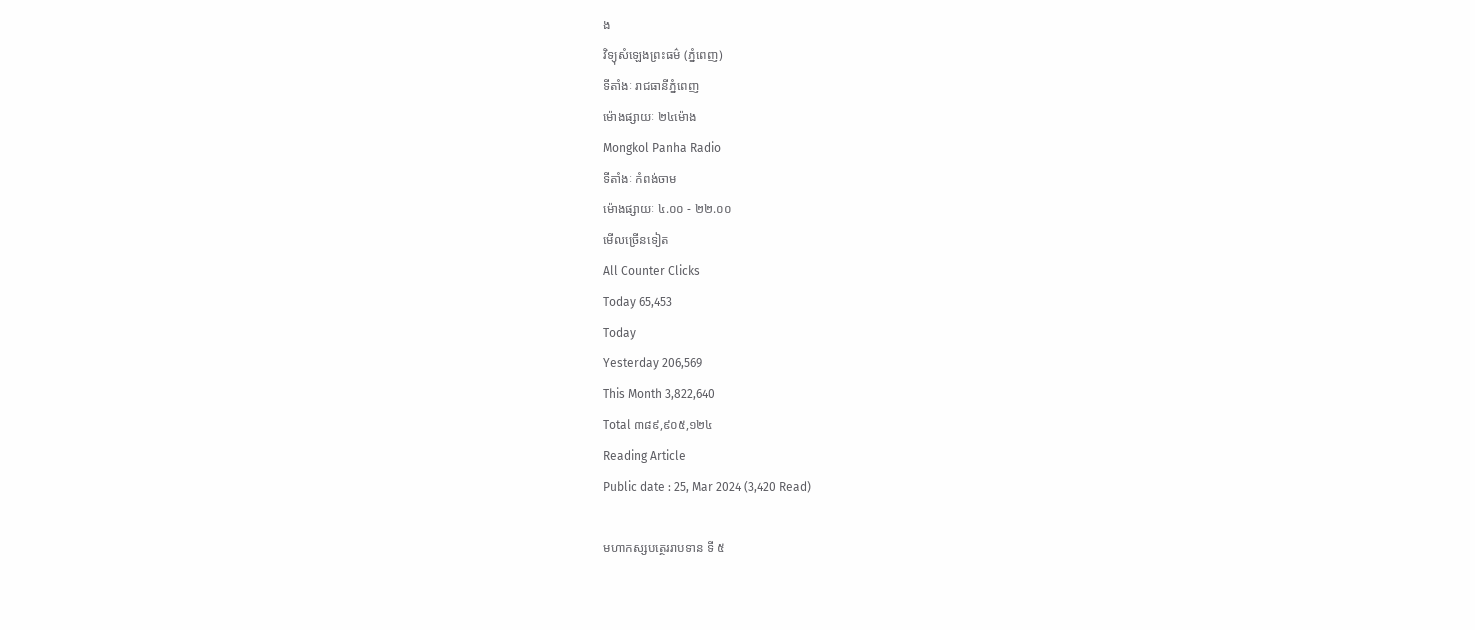ង
វិទ្យុសំឡេងព្រះធម៌ (ភ្នំពេញ)
ទីតាំងៈ រាជធានីភ្នំពេញ
ម៉ោងផ្សាយៈ ២៤ម៉ោង
Mongkol Panha Radio
ទីតាំងៈ កំពង់ចាម
ម៉ោងផ្សាយៈ ៤.០០ - ២២.០០
មើលច្រើនទៀត
All Counter Clicks
Today 65,453
Today
Yesterday 206,569
This Month 3,822,640
Total ៣៨៩,៩០៥,១២៤
Reading Article
Public date : 25, Mar 2024 (3,420 Read)

មហាកស្សបត្ថេររាបទាន ទី ៥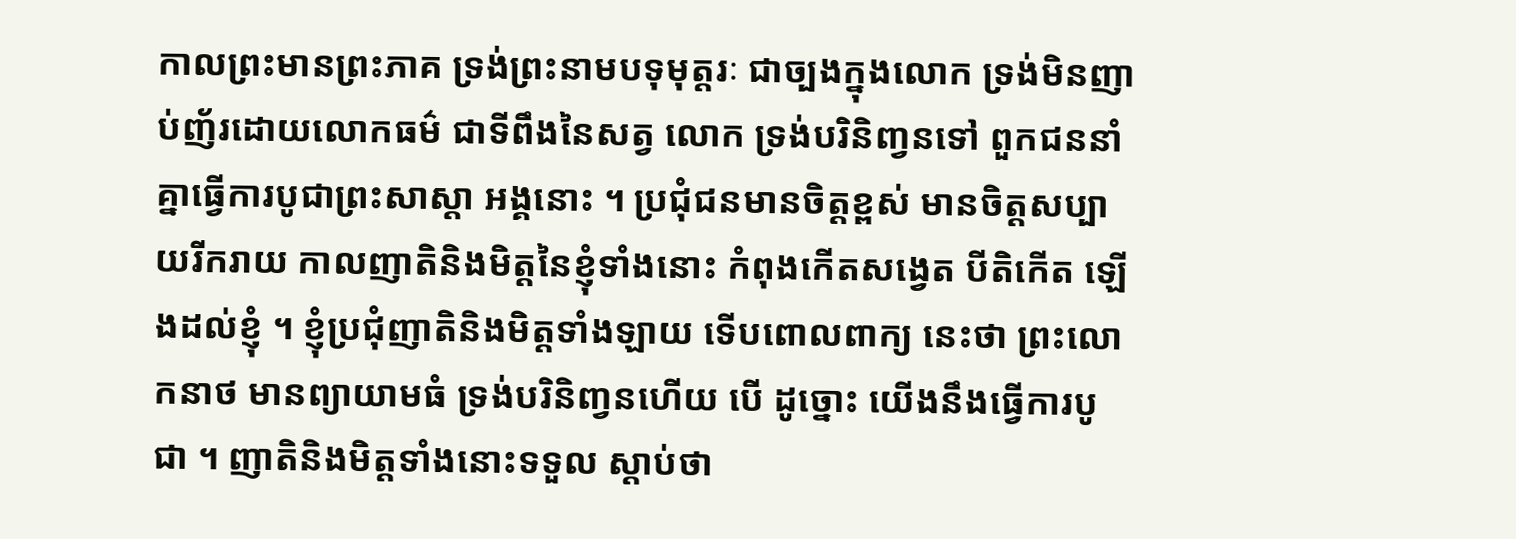កាលព្រះមានព្រះភាគ ទ្រង់ព្រះនាមបទុមុត្តរៈ ជាច្បងក្នុងលោក ទ្រង់មិនញាប់ញ័រដោយលោកធម៌ ជាទីពឹងនៃសត្វ លោក ទ្រង់បរិនិញ្វនទៅ ពួកជននាំគ្នាធ្វើការបូជាព្រះសាស្តា អង្គនោះ ។ ប្រជុំជនមានចិត្តខ្ពស់ មានចិត្តសប្បាយរីករាយ កាលញាតិនិងមិត្តនៃខ្ញុំទាំងនោះ កំពុងកើតសង្វេត បីតិកើត ឡើងដល់ខ្ញុំ ។ ខ្ញុំប្រជុំញាតិនិងមិត្តទាំងឡាយ ទើបពោលពាក្យ នេះថា ព្រះលោកនាថ មានព្យាយាមធំ ទ្រង់បរិនិញ្វនហើយ បើ ដូច្នោះ យើងនឹងធ្វើការបូជា ។ ញាតិនិងមិត្តទាំងនោះទទួល ស្តាប់ថា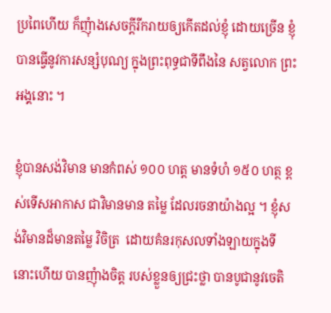ប្រពៃហើយ ក៏ញុំាងសេចក្តីរីករាយឲ្យកើតដល់ខ្ញុំ ដោយច្រើន ខ្ញុំបានធ្វើនូវការសន្សំបុណ្យ ក្នុងព្រះពុទ្ធជាទីពឹងនៃ សត្វលោក ព្រះអង្គនោះ ។

ខ្ញុំបានសង់វិមាន មានកំពស់ ១០០ ហត្ត មានទំហំ ១៥០ ហត្ថ ខ្ពស់ទើសអាកាស ជាវិមានមាន តម្លៃ ដែលរចនាយ៉ាងល្អ ។ ខ្ញុំសង់វិមានដ៏មានតម្លៃ វិចិត្រ  ដោយគំនរកុសលទាំងឡាយក្នុងទីនោះហើយ បានញុំាងចិត្ត របស់ខ្លួនឲ្យជ្រះថ្លា បានបូជានូវចេតិ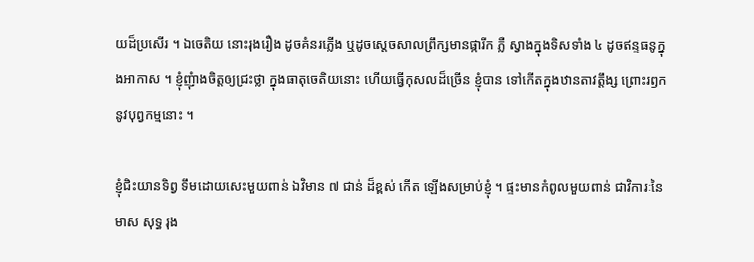យដ៏ប្រសើរ ។ ឯចេតិយ នោះរុងរឿង ដូចគំនរភ្លើង ឬដូចស្តេចសាលព្រឹក្សមានផ្ការីក ភ្លឺ ស្វាងក្នុងទិសទាំង ៤ ដូចឥន្ទធនូក្នុងអាកាស ។ ខ្ញុំញុំាងចិត្តឲ្យជ្រះថ្លា ក្នុងធាតុចេតិយនោះ ហើយធ្វើកុសលដ៏ច្រើន ខ្ញុំបាន ទៅកើតក្នុងឋានតាវត្តឹង្ស ព្រោះរឭកនូវបុព្វកម្មនោះ ។

ខ្ញុំជិះយានទិព្វ ទឹមដោយសេះមួយពាន់ ឯវិមាន ៧ ជាន់ ដ៏ខ្ពស់ កើត ឡើងសម្រាប់ខ្ញុំ ។ ផ្ទះមានកំពូលមួយពាន់ ជាវិការៈនៃមាស សុទ្ធ រុង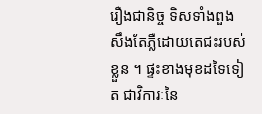រឿងជានិច្ច ទិសទាំងពួង សឹងតែភ្លឺដោយតេជះរបស់ ខ្លួន ។ ផ្ទះខាងមុខដទៃទៀត ជាវិការៈនៃ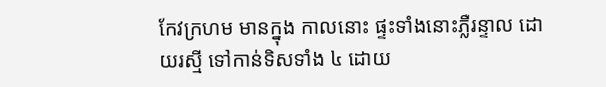កែវក្រហម មានក្នុង កាលនោះ ផ្ទះទាំងនោះភ្លឺរន្ទាល ដោយរស្មី ទៅកាន់ទិសទាំង ៤ ដោយ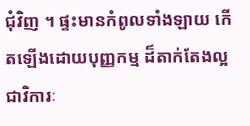ជុំវិញ ។ ផ្ទះមានកំពូលទាំងឡាយ កើតឡើងដោយបុញ្ញកម្ម ដ៏តាក់តែងល្អ ជាវិការៈ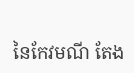នៃកែវមណី តែង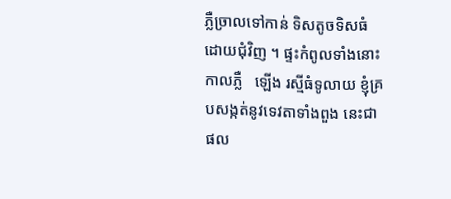ភ្លឺច្រាលទៅកាន់ ទិសតូចទិសធំ ដោយជុំវិញ ។ ផ្ទះកំពូលទាំងនោះកាលភ្លឺ   ឡើង រស្មីធំទូលាយ ខ្ញុំគ្របសង្កត់នូវទេវតាទាំងពួង នេះជា  ផល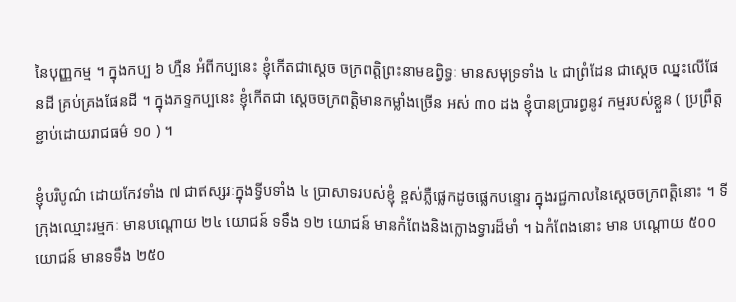នៃបុញ្ញកម្ម ។ ក្នុងកប្ប ៦ ហ្មឺន អំពីកប្បនេះ ខ្ញុំកើតជាស្តេច ចក្រពត្តិព្រះនាមឧព្វិទ្ធៈ មានសមុទ្រទាំង ៤ ជាព្រំដែន ជាស្តេច ឈ្នះលើផែនដី គ្រប់គ្រងផែនដី ។ ក្នុងភទ្ទកប្បនេះ ខ្ញុំកើតជា ស្តេចចក្រពត្តិមានកម្លាំងច្រើន អស់ ៣០ ដង ខ្ញុំបានប្រារព្ធនូវ កម្មរបស់ខ្លួន ( ប្រព្រឹត្តខ្ជាប់ដោយរាជធម៌ ១០ ) ។

ខ្ញុំបរិបូណ៌ ដោយកែវទាំង ៧ ជាឥស្សរៈក្នុងទ្វីបទាំង ៤ ប្រាសាទរបស់ខ្ញុំ ខ្ពស់ភ្លឺផ្លេកដូចផ្លេកបន្ទោរ ក្នុងរជ្ជកាលនៃស្តេចចក្រពត្តិនោះ ។ ទីក្រុងឈ្មោះរម្មកៈ មានបណ្តោយ ២៤ យោជន៍ ទទឹង ១២ យោជន៍ មានកំពែងនិងក្លោងទ្វារដ៏មាំ ។ ឯកំពែងនោះ មាន បណ្តោយ ៥០០ យោជន៍ មានទទឹង ២៥០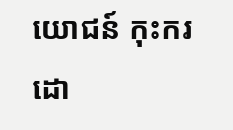យោជន៍ កុះករ ដោ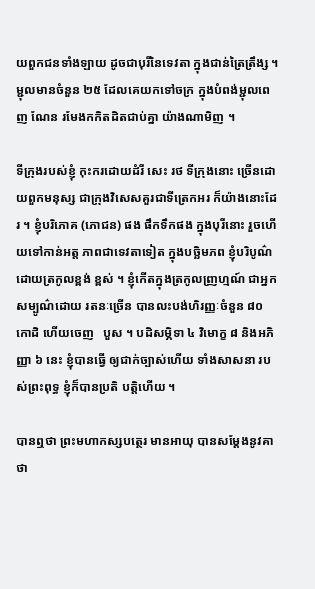យពួកជនទាំងឡាយ ដូចជាបុរីនៃទេវតា ក្នុងជាន់ត្រៃត្រឹង្ស ។ ម្ជុលមានចំនួន ២៥ ដែលគេយកទៅចក្រ ក្នុងបំពង់ម្ជុលពេញ ណែន រមែងកកិតដិតជាប់គ្នា យ៉ាងណាមិញ ។

ទីក្រុងរបស់ខ្ញុំ កុះករដោយដំរី សេះ រថ ទីក្រុងនោះ ច្រើនដោយពួកមនុស្ស ជាក្រុងវិសេសគួរជាទីត្រេកអរ ក៏យ៉ាងនោះដែរ ។ ខ្ញុំបរិភោគ (ភោជន) ផង ផឹកទឹកផង ក្នុងបុរីនោះ រួចហើយទៅកាន់អត្ត ភាពជាទេវតាទៀត ក្នុងបច្ឆិមភព ខ្ញុំបរិបូណ៌ដោយត្រកូលខ្ពង់ ខ្ពស់ ។ ខ្ញុំកើតក្នុងត្រកូលញ្រហ្មណ៍ ជាអ្នកសម្បូណ៌ដោយ រតនៈច្រើន បានលះបង់ហិរញ្ញៈចំនួន ៨០ កោដិ ហើយចេញ   បួស ។ បដិសម្ភិទា ៤ វិមោក្ខ ៨ និងអភិញ្ញា ៦ នេះ ខ្ញុំបានធ្វើ ឲ្យជាក់ច្បាស់ហើយ ទាំងសាសនា របស់ព្រះពុទ្ធ ខ្ញុំក៏បានប្រតិ បត្តិហើយ ។

បានឮថា ព្រះមហាកស្សបត្ថេរ មានអាយុ បានសម្តែងនូវគាថា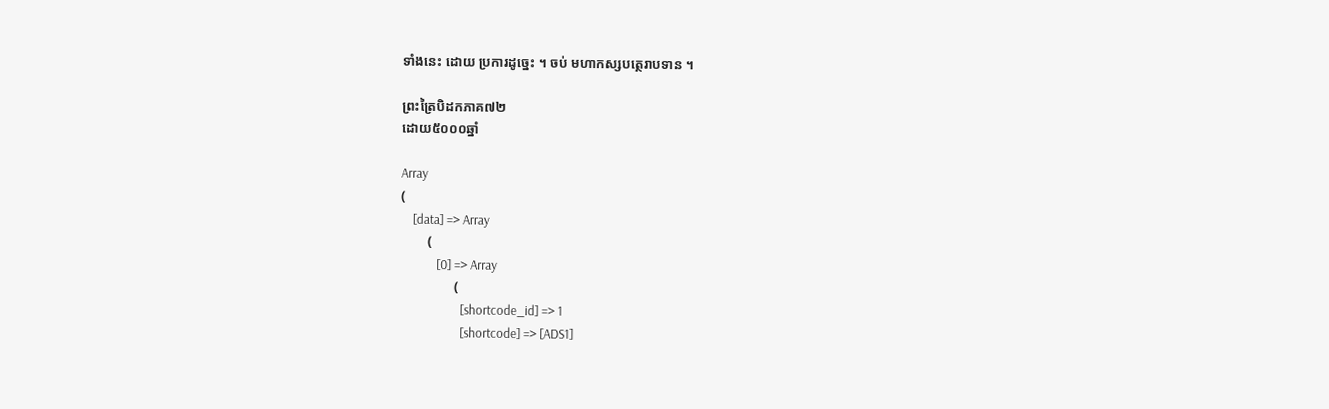ទាំងនេះ ដោយ ប្រការដូច្នេះ ។ ចប់ មហាកស្សបត្ថេរាបទាន ។

ព្រះត្រៃបិដកភាគ៧២
ដោយ៥០០០ឆ្នាំ

Array
(
    [data] => Array
        (
            [0] => Array
                (
                    [shortcode_id] => 1
                    [shortcode] => [ADS1]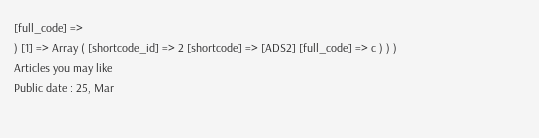[full_code] =>
) [1] => Array ( [shortcode_id] => 2 [shortcode] => [ADS2] [full_code] => c ) ) )
Articles you may like
Public date : 25, Mar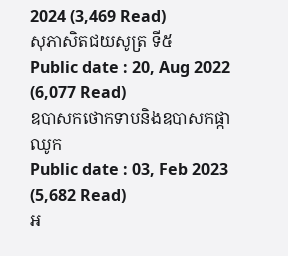2024 (3,469 Read)
សុភាសិតជយសូត្រ ទី៥
Public date : 20, Aug 2022 (6,077 Read)
ឧបាសកថោកទាបនិងឧបាសកផ្កាឈូក
Public date : 03, Feb 2023 (5,682 Read)
អ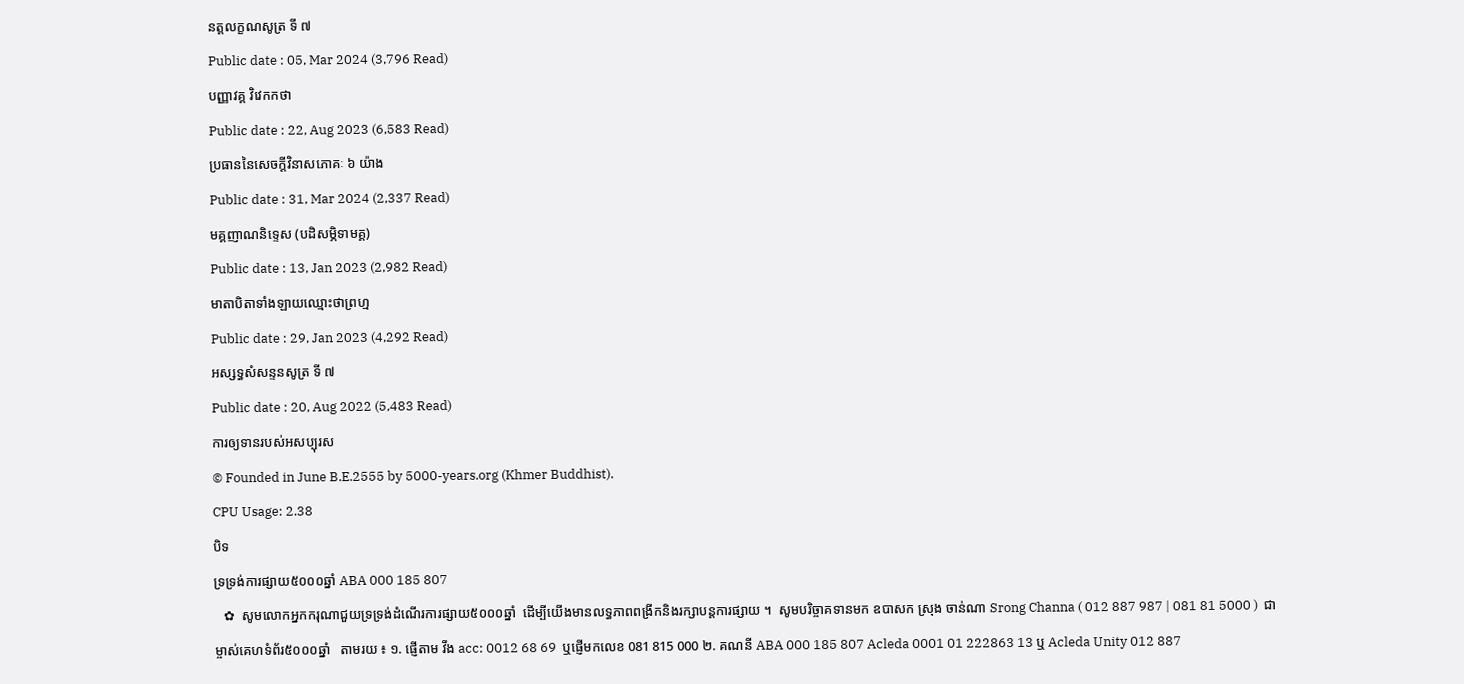នត្តលក្ខណសូត្រ ទី ៧
Public date : 05, Mar 2024 (3,796 Read)
បញ្ញាវគ្គ វិវេកកថា
Public date : 22, Aug 2023 (6,583 Read)
ប្រធាននៃសេចក្តីវិនាសភោគៈ ៦ យ៉ាង
Public date : 31, Mar 2024 (2,337 Read)
មគ្គញាណនិទ្ទេស (បដិសម្ភិទាមគ្គ)
Public date : 13, Jan 2023 (2,982 Read)
មាតាបិតាទាំងឡាយឈ្មោះថាព្រហ្ម
Public date : 29, Jan 2023 (4,292 Read)
អស្សទ្ធសំសន្ទនសូត្រ ទី ៧
Public date : 20, Aug 2022 (5,483 Read)
ការឲ្យទានរបស់អសប្បុរស
© Founded in June B.E.2555 by 5000-years.org (Khmer Buddhist).
CPU Usage: 2.38
បិទ
ទ្រទ្រង់ការផ្សាយ៥០០០ឆ្នាំ ABA 000 185 807
   ✿  សូមលោកអ្នកករុណាជួយទ្រទ្រង់ដំណើរការផ្សាយ៥០០០ឆ្នាំ  ដើម្បីយើងមានលទ្ធភាពពង្រីកនិងរក្សាបន្តការផ្សាយ ។  សូមបរិច្ចាគទានមក ឧបាសក ស្រុង ចាន់ណា Srong Channa ( 012 887 987 | 081 81 5000 )  ជាម្ចាស់គេហទំព័រ៥០០០ឆ្នាំ   តាមរយ ៖ ១. ផ្ញើតាម វីង acc: 0012 68 69  ឬផ្ញើមកលេខ 081 815 000 ២. គណនី ABA 000 185 807 Acleda 0001 01 222863 13 ឬ Acleda Unity 012 887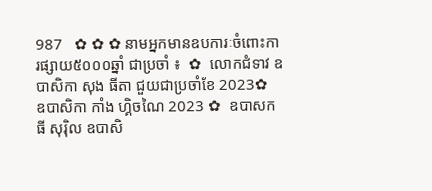987   ✿ ✿ ✿ នាមអ្នកមានឧបការៈចំពោះការផ្សាយ៥០០០ឆ្នាំ ជាប្រចាំ ៖  ✿  លោកជំទាវ ឧបាសិកា សុង ធីតា ជួយជាប្រចាំខែ 2023✿  ឧបាសិកា កាំង ហ្គិចណៃ 2023 ✿  ឧបាសក ធី សុរ៉ិល ឧបាសិ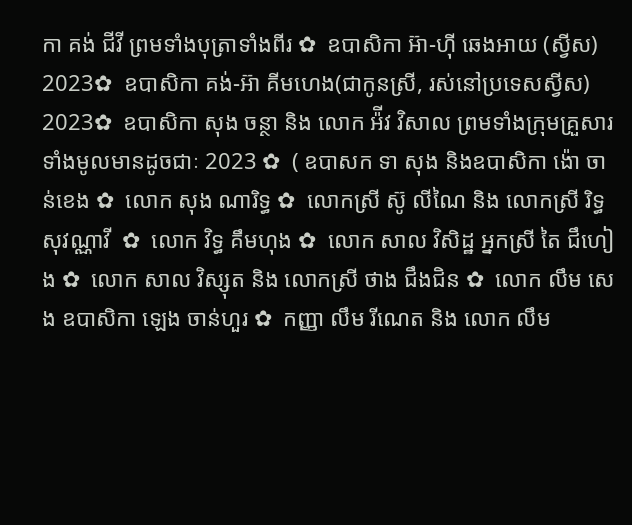កា គង់ ជីវី ព្រមទាំងបុត្រាទាំងពីរ ✿  ឧបាសិកា អ៊ា-ហុី ឆេងអាយ (ស្វីស) 2023✿  ឧបាសិកា គង់-អ៊ា គីមហេង(ជាកូនស្រី, រស់នៅប្រទេសស្វីស) 2023✿  ឧបាសិកា សុង ចន្ថា និង លោក អ៉ីវ វិសាល ព្រមទាំងក្រុមគ្រួសារទាំងមូលមានដូចជាៈ 2023 ✿  ( ឧបាសក ទា សុង និងឧបាសិកា ង៉ោ ចាន់ខេង ✿  លោក សុង ណារិទ្ធ ✿  លោកស្រី ស៊ូ លីណៃ និង លោកស្រី រិទ្ធ សុវណ្ណាវី  ✿  លោក វិទ្ធ គឹមហុង ✿  លោក សាល វិសិដ្ឋ អ្នកស្រី តៃ ជឹហៀង ✿  លោក សាល វិស្សុត និង លោកស្រី ថាង ជឹងជិន ✿  លោក លឹម សេង ឧបាសិកា ឡេង ចាន់ហួរ ✿  កញ្ញា លឹម រីណេត និង លោក លឹម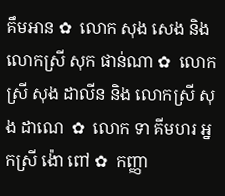គឹមអាន ✿  លោក សុង សេង និង លោកស្រី សុក ផាន់ណា ✿  លោកស្រី សុង ដាលីន និង លោកស្រី សុង ដាណេ  ✿  លោក ទា គីមហរ អ្នកស្រី ង៉ោ ពៅ ✿  កញ្ញា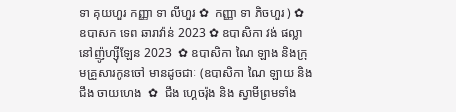ទា គុយហួរ កញ្ញា ទា លីហួរ ✿  កញ្ញា ទា ភិចហួរ ) ✿  ឧបាសក ទេព ឆារាវ៉ាន់ 2023 ✿ ឧបាសិកា វង់ ផល្លា នៅញ៉ូហ្ស៊ីឡែន 2023  ✿ ឧបាសិកា ណៃ ឡាង និងក្រុមគ្រួសារកូនចៅ មានដូចជាៈ (ឧបាសិកា ណៃ ឡាយ និង ជឹង ចាយហេង  ✿  ជឹង ហ្គេចរ៉ុង និង ស្វាមីព្រមទាំង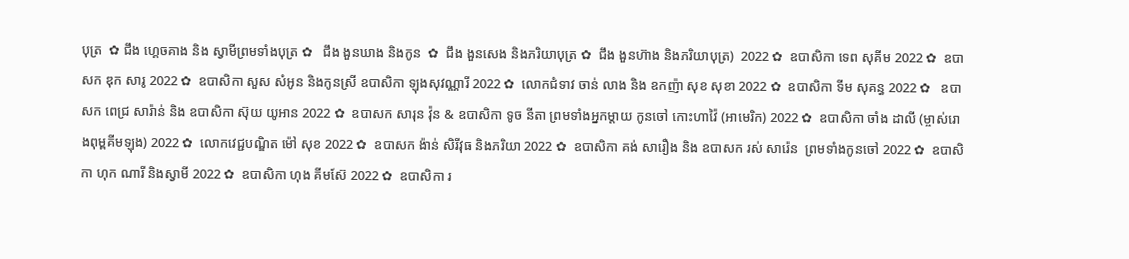បុត្រ  ✿ ជឹង ហ្គេចគាង និង ស្វាមីព្រមទាំងបុត្រ ✿   ជឹង ងួនឃាង និងកូន  ✿  ជឹង ងួនសេង និងភរិយាបុត្រ ✿  ជឹង ងួនហ៊ាង និងភរិយាបុត្រ)  2022 ✿  ឧបាសិកា ទេព សុគីម 2022 ✿  ឧបាសក ឌុក សារូ 2022 ✿  ឧបាសិកា សួស សំអូន និងកូនស្រី ឧបាសិកា ឡុងសុវណ្ណារី 2022 ✿  លោកជំទាវ ចាន់ លាង និង ឧកញ៉ា សុខ សុខា 2022 ✿  ឧបាសិកា ទីម សុគន្ធ 2022 ✿   ឧបាសក ពេជ្រ សារ៉ាន់ និង ឧបាសិកា ស៊ុយ យូអាន 2022 ✿  ឧបាសក សារុន វ៉ុន & ឧបាសិកា ទូច នីតា ព្រមទាំងអ្នកម្តាយ កូនចៅ កោះហាវ៉ៃ (អាមេរិក) 2022 ✿  ឧបាសិកា ចាំង ដាលី (ម្ចាស់រោងពុម្ពគីមឡុង) 2022 ✿  លោកវេជ្ជបណ្ឌិត ម៉ៅ សុខ 2022 ✿  ឧបាសក ង៉ាន់ សិរីវុធ និងភរិយា 2022 ✿  ឧបាសិកា គង់ សារឿង និង ឧបាសក រស់ សារ៉េន  ព្រមទាំងកូនចៅ 2022 ✿  ឧបាសិកា ហុក ណារី និងស្វាមី 2022 ✿  ឧបាសិកា ហុង គីមស៊ែ 2022 ✿  ឧបាសិកា រ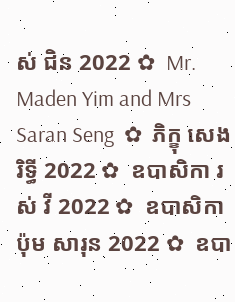ស់ ជិន 2022 ✿  Mr. Maden Yim and Mrs Saran Seng  ✿  ភិក្ខុ សេង រិទ្ធី 2022 ✿  ឧបាសិកា រស់ វី 2022 ✿  ឧបាសិកា ប៉ុម សារុន 2022 ✿  ឧបា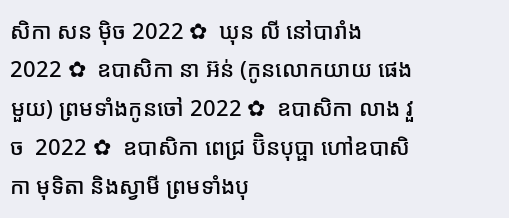សិកា សន ម៉ិច 2022 ✿  ឃុន លី នៅបារាំង 2022 ✿  ឧបាសិកា នា អ៊ន់ (កូនលោកយាយ ផេង មួយ) ព្រមទាំងកូនចៅ 2022 ✿  ឧបាសិកា លាង វួច  2022 ✿  ឧបាសិកា ពេជ្រ ប៊ិនបុប្ផា ហៅឧបាសិកា មុទិតា និងស្វាមី ព្រមទាំងបុ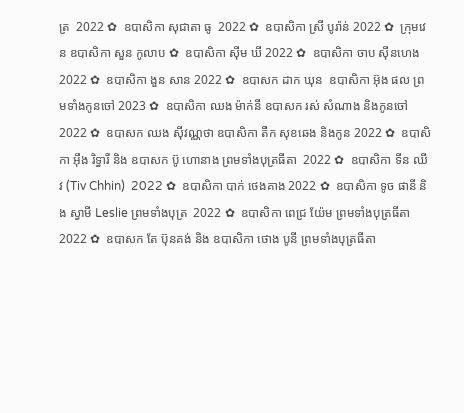ត្រ  2022 ✿  ឧបាសិកា សុជាតា ធូ  2022 ✿  ឧបាសិកា ស្រី បូរ៉ាន់ 2022 ✿  ក្រុមវេន ឧបាសិកា សួន កូលាប ✿  ឧបាសិកា ស៊ីម ឃី 2022 ✿  ឧបាសិកា ចាប ស៊ីនហេង 2022 ✿  ឧបាសិកា ងួន សាន 2022 ✿  ឧបាសក ដាក ឃុន  ឧបាសិកា អ៊ុង ផល ព្រមទាំងកូនចៅ 2023 ✿  ឧបាសិកា ឈង ម៉ាក់នី ឧបាសក រស់ សំណាង និងកូនចៅ  2022 ✿  ឧបាសក ឈង សុីវណ្ណថា ឧបាសិកា តឺក សុខឆេង និងកូន 2022 ✿  ឧបាសិកា អុឹង រិទ្ធារី និង ឧបាសក ប៊ូ ហោនាង ព្រមទាំងបុត្រធីតា  2022 ✿  ឧបាសិកា ទីន ឈីវ (Tiv Chhin)  2022 ✿  ឧបាសិកា បាក់ ថេងគាង 2022 ✿  ឧបាសិកា ទូច ផានី និង ស្វាមី Leslie ព្រមទាំងបុត្រ  2022 ✿  ឧបាសិកា ពេជ្រ យ៉ែម ព្រមទាំងបុត្រធីតា  2022 ✿  ឧបាសក តែ ប៊ុនគង់ និង ឧបាសិកា ថោង បូនី ព្រមទាំងបុត្រធីតា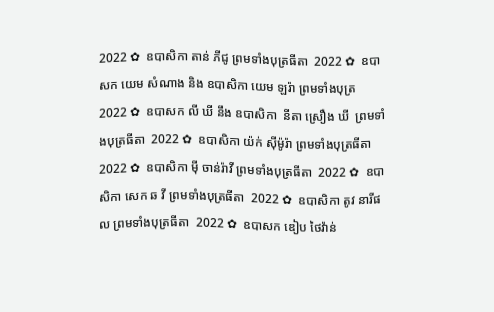2022 ✿  ឧបាសិកា តាន់ ភីជូ ព្រមទាំងបុត្រធីតា  2022 ✿  ឧបាសក យេម សំណាង និង ឧបាសិកា យេម ឡរ៉ា ព្រមទាំងបុត្រ  2022 ✿  ឧបាសក លី ឃី នឹង ឧបាសិកា  នីតា ស្រឿង ឃី  ព្រមទាំងបុត្រធីតា  2022 ✿  ឧបាសិកា យ៉ក់ សុីម៉ូរ៉ា ព្រមទាំងបុត្រធីតា  2022 ✿  ឧបាសិកា មុី ចាន់រ៉ាវី ព្រមទាំងបុត្រធីតា  2022 ✿  ឧបាសិកា សេក ឆ វី ព្រមទាំងបុត្រធីតា  2022 ✿  ឧបាសិកា តូវ នារីផល ព្រមទាំងបុត្រធីតា  2022 ✿  ឧបាសក ឌៀប ថៃវ៉ាន់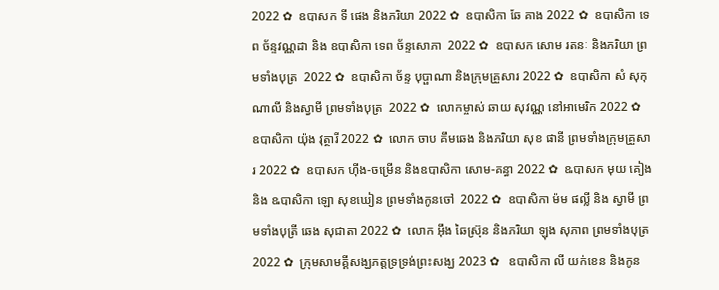2022 ✿  ឧបាសក ទី ផេង និងភរិយា 2022 ✿  ឧបាសិកា ឆែ គាង 2022 ✿  ឧបាសិកា ទេព ច័ន្ទវណ្ណដា និង ឧបាសិកា ទេព ច័ន្ទសោភា  2022 ✿  ឧបាសក សោម រតនៈ និងភរិយា ព្រមទាំងបុត្រ  2022 ✿  ឧបាសិកា ច័ន្ទ បុប្ផាណា និងក្រុមគ្រួសារ 2022 ✿  ឧបាសិកា សំ សុកុណាលី និងស្វាមី ព្រមទាំងបុត្រ  2022 ✿  លោកម្ចាស់ ឆាយ សុវណ្ណ នៅអាមេរិក 2022 ✿  ឧបាសិកា យ៉ុង វុត្ថារី 2022 ✿  លោក ចាប គឹមឆេង និងភរិយា សុខ ផានី ព្រមទាំងក្រុមគ្រួសារ 2022 ✿  ឧបាសក ហ៊ីង-ចម្រើន និងឧបាសិកា សោម-គន្ធា 2022 ✿  ឩបាសក មុយ គៀង និង ឩបាសិកា ឡោ សុខឃៀន ព្រមទាំងកូនចៅ  2022 ✿  ឧបាសិកា ម៉ម ផល្លី និង ស្វាមី ព្រមទាំងបុត្រី ឆេង សុជាតា 2022 ✿  លោក អ៊ឹង ឆៃស្រ៊ុន និងភរិយា ឡុង សុភាព ព្រមទាំងបុត្រ 2022 ✿  ក្រុមសាមគ្គីសង្ឃភត្តទ្រទ្រង់ព្រះសង្ឃ 2023 ✿   ឧបាសិកា លី យក់ខេន និងកូន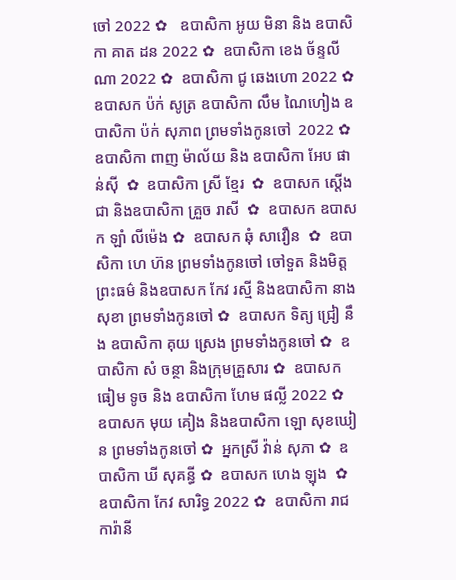ចៅ 2022 ✿   ឧបាសិកា អូយ មិនា និង ឧបាសិកា គាត ដន 2022 ✿  ឧបាសិកា ខេង ច័ន្ទលីណា 2022 ✿  ឧបាសិកា ជូ ឆេងហោ 2022 ✿  ឧបាសក ប៉ក់ សូត្រ ឧបាសិកា លឹម ណៃហៀង ឧបាសិកា ប៉ក់ សុភាព ព្រមទាំងកូនចៅ  2022 ✿  ឧបាសិកា ពាញ ម៉ាល័យ និង ឧបាសិកា អែប ផាន់ស៊ី  ✿  ឧបាសិកា ស្រី ខ្មែរ  ✿  ឧបាសក ស្តើង ជា និងឧបាសិកា គ្រួច រាសី  ✿  ឧបាសក ឧបាសក ឡាំ លីម៉េង ✿  ឧបាសក ឆុំ សាវឿន  ✿  ឧបាសិកា ហេ ហ៊ន ព្រមទាំងកូនចៅ ចៅទួត និងមិត្តព្រះធម៌ និងឧបាសក កែវ រស្មី និងឧបាសិកា នាង សុខា ព្រមទាំងកូនចៅ ✿  ឧបាសក ទិត្យ ជ្រៀ នឹង ឧបាសិកា គុយ ស្រេង ព្រមទាំងកូនចៅ ✿  ឧបាសិកា សំ ចន្ថា និងក្រុមគ្រួសារ ✿  ឧបាសក ធៀម ទូច និង ឧបាសិកា ហែម ផល្លី 2022 ✿  ឧបាសក មុយ គៀង និងឧបាសិកា ឡោ សុខឃៀន ព្រមទាំងកូនចៅ ✿  អ្នកស្រី វ៉ាន់ សុភា ✿  ឧបាសិកា ឃី សុគន្ធី ✿  ឧបាសក ហេង ឡុង  ✿  ឧបាសិកា កែវ សារិទ្ធ 2022 ✿  ឧបាសិកា រាជ ការ៉ានី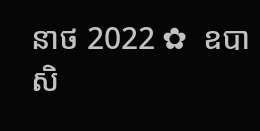នាថ 2022 ✿  ឧបាសិ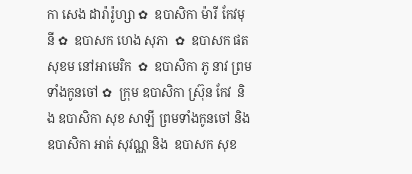កា សេង ដារ៉ារ៉ូហ្សា ✿  ឧបាសិកា ម៉ារី កែវមុនី ✿  ឧបាសក ហេង សុភា  ✿  ឧបាសក ផត សុខម នៅអាមេរិក  ✿  ឧបាសិកា ភូ នាវ ព្រមទាំងកូនចៅ ✿  ក្រុម ឧបាសិកា ស្រ៊ុន កែវ  និង ឧបាសិកា សុខ សាឡី ព្រមទាំងកូនចៅ និង ឧបាសិកា អាត់ សុវណ្ណ និង  ឧបាសក សុខ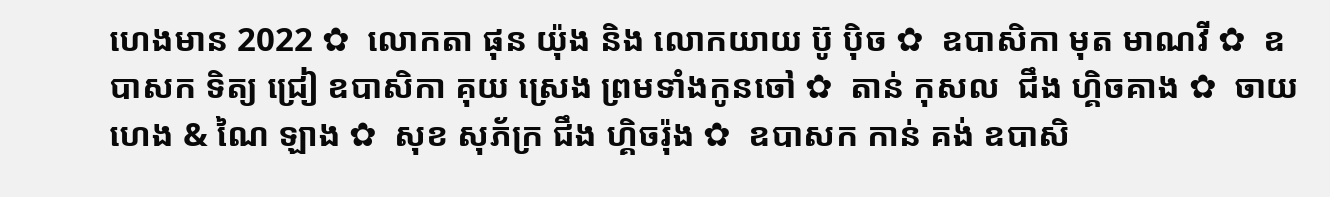ហេងមាន 2022 ✿  លោកតា ផុន យ៉ុង និង លោកយាយ ប៊ូ ប៉ិច ✿  ឧបាសិកា មុត មាណវី ✿  ឧបាសក ទិត្យ ជ្រៀ ឧបាសិកា គុយ ស្រេង ព្រមទាំងកូនចៅ ✿  តាន់ កុសល  ជឹង ហ្គិចគាង ✿  ចាយ ហេង & ណៃ ឡាង ✿  សុខ សុភ័ក្រ ជឹង ហ្គិចរ៉ុង ✿  ឧបាសក កាន់ គង់ ឧបាសិ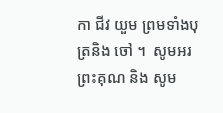កា ជីវ យួម ព្រមទាំងបុត្រនិង ចៅ ។  សូមអរព្រះគុណ និង សូម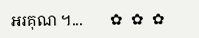អរគុណ ។...       ✿  ✿  ✿